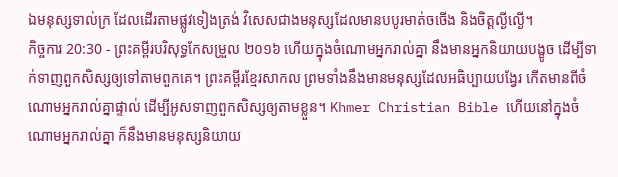ឯមនុស្សទាល់ក្រ ដែលដើរតាមផ្លូវទៀងត្រង់ វិសេសជាងមនុស្សដែលមានបបូរមាត់ចចើង និងចិត្តល្ងីល្ងើ។
កិច្ចការ 20:30 - ព្រះគម្ពីរបរិសុទ្ធកែសម្រួល ២០១៦ ហើយក្នុងចំណោមអ្នករាល់គ្នា នឹងមានអ្នកនិយាយបង្ខូច ដើម្បីទាក់ទាញពួកសិស្សឲ្យទៅតាមពួកគេ។ ព្រះគម្ពីរខ្មែរសាកល ព្រមទាំងនឹងមានមនុស្សដែលអធិប្បាយបង្វែរ កើតមានពីចំណោមអ្នករាល់គ្នាផ្ទាល់ ដើម្បីអូសទាញពួកសិស្សឲ្យតាមខ្លួន។ Khmer Christian Bible ហើយនៅក្នុងចំណោមអ្នករាល់គ្នា ក៏នឹងមានមនុស្សនិយាយ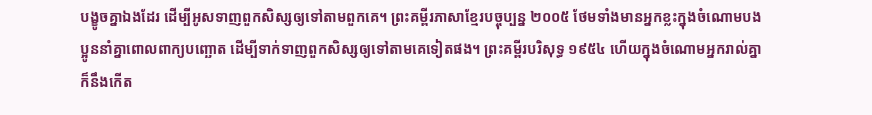បង្ខូចគ្នាឯងដែរ ដើម្បីអូសទាញពួកសិស្សឲ្យទៅតាមពួកគេ។ ព្រះគម្ពីរភាសាខ្មែរបច្ចុប្បន្ន ២០០៥ ថែមទាំងមានអ្នកខ្លះក្នុងចំណោមបងប្អូននាំគ្នាពោលពាក្យបញ្ឆោត ដើម្បីទាក់ទាញពួកសិស្សឲ្យទៅតាមគេទៀតផង។ ព្រះគម្ពីរបរិសុទ្ធ ១៩៥៤ ហើយក្នុងចំណោមអ្នករាល់គ្នា ក៏នឹងកើត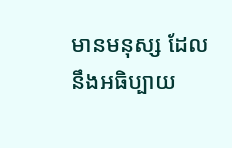មានមនុស្ស ដែលនឹងអធិប្បាយ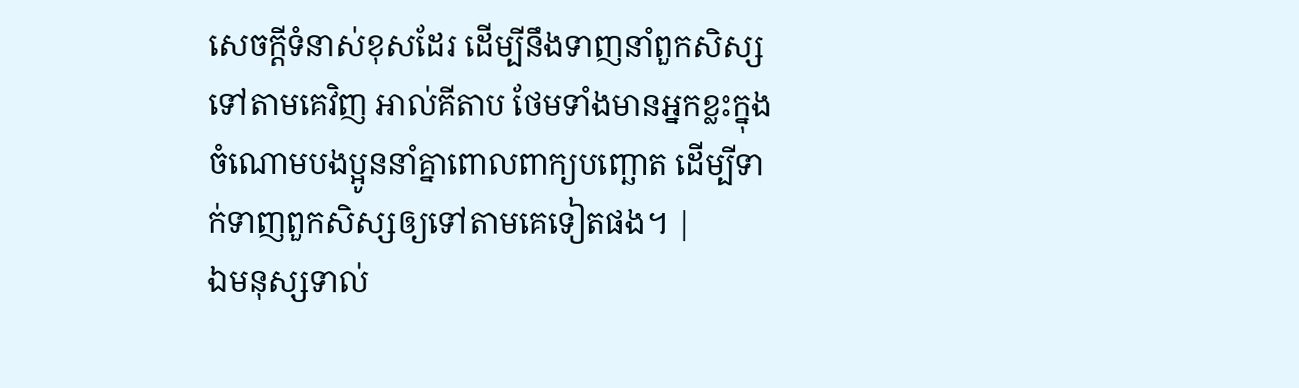សេចក្ដីទំនាស់ខុសដែរ ដើម្បីនឹងទាញនាំពួកសិស្សទៅតាមគេវិញ អាល់គីតាប ថែមទាំងមានអ្នកខ្លះក្នុងចំណោមបងប្អូននាំគ្នាពោលពាក្យបញ្ឆោត ដើម្បីទាក់ទាញពួកសិស្សឲ្យទៅតាមគេទៀតផង។ |
ឯមនុស្សទាល់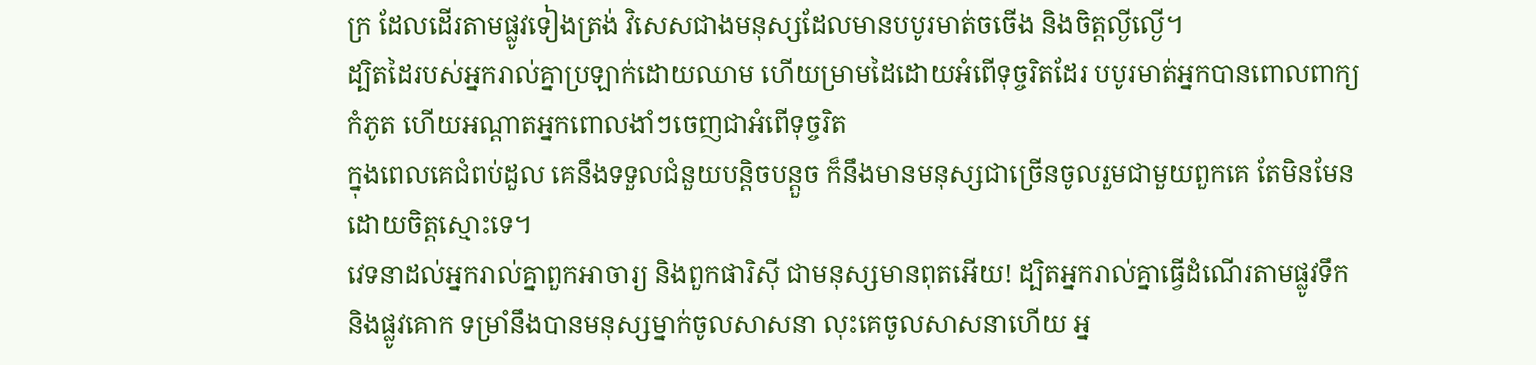ក្រ ដែលដើរតាមផ្លូវទៀងត្រង់ វិសេសជាងមនុស្សដែលមានបបូរមាត់ចចើង និងចិត្តល្ងីល្ងើ។
ដ្បិតដៃរបស់អ្នករាល់គ្នាប្រឡាក់ដោយឈាម ហើយម្រាមដៃដោយអំពើទុច្ចរិតដែរ បបូរមាត់អ្នកបានពោលពាក្យកំភូត ហើយអណ្ដាតអ្នកពោលងាំៗចេញជាអំពើទុច្ចរិត
ក្នុងពេលគេជំពប់ដួល គេនឹងទទួលជំនួយបន្តិចបន្តួច ក៏នឹងមានមនុស្សជាច្រើនចូលរួមជាមួយពួកគេ តែមិនមែនដោយចិត្តស្មោះទេ។
វេទនាដល់អ្នករាល់គ្នាពួកអាចារ្យ និងពួកផារិស៊ី ជាមនុស្សមានពុតអើយ! ដ្បិតអ្នករាល់គ្នាធ្វើដំណើរតាមផ្លូវទឹក និងផ្លូវគោក ទម្រាំនឹងបានមនុស្សម្នាក់ចូលសាសនា លុះគេចូលសាសនាហើយ អ្ន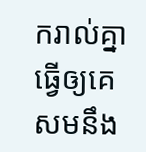ករាល់គ្នាធ្វើឲ្យគេសមនឹង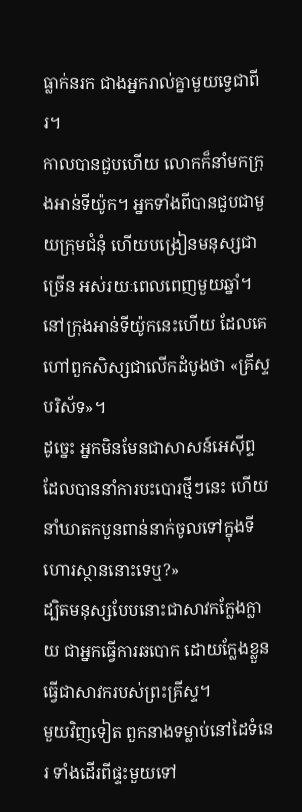ធ្លាក់នរក ជាងអ្នករាល់គ្នាមួយទ្វេជាពីរ។
កាលបានជួបហើយ លោកក៏នាំមកក្រុងអាន់ទីយ៉ូក។ អ្នកទាំងពីបានជួបជាមួយក្រុមជំនុំ ហើយបង្រៀនមនុស្សជាច្រើន អស់រយៈពេលពេញមួយឆ្នាំ។ នៅក្រុងអាន់ទីយ៉ូកនេះហើយ ដែលគេហៅពួកសិស្សជាលើកដំបូងថា «គ្រីស្ទបរិស័ទ»។
ដូច្នេះ អ្នកមិនមែនជាសាសន៍អេស៊ីព្ទ ដែលបាននាំការបះបោរថ្មីៗនេះ ហើយនាំឃាតកបួនពាន់នាក់ចូលទៅក្នុងទីហោរស្ថាននោះទេឬ?»
ដ្បិតមនុស្សបែបនោះជាសាវកក្លែងក្លាយ ជាអ្នកធ្វើការឆបោក ដោយក្លែងខ្លួនធ្វើជាសាវករបស់ព្រះគ្រីស្ទ។
មួយវិញទៀត ពួកនាងទម្លាប់នៅដៃទំនេរ ទាំងដើរពីផ្ទះមួយទៅ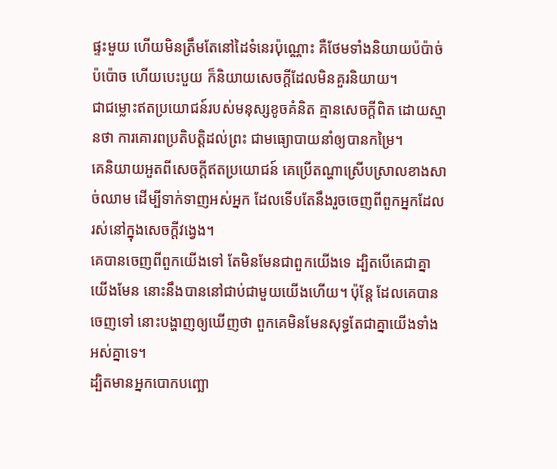ផ្ទះមួយ ហើយមិនត្រឹមតែនៅដៃទំនេរប៉ុណ្ណោះ គឺថែមទាំងនិយាយប៉ប៉ាច់ប៉ប៉ោច ហើយបេះបួយ ក៏និយាយសេចក្ដីដែលមិនគួរនិយាយ។
ជាជម្លោះឥតប្រយោជន៍របស់មនុស្សខូចគំនិត គ្មានសេចក្ដីពិត ដោយស្មានថា ការគោរពប្រតិបត្តិដល់ព្រះ ជាមធ្យោបាយនាំឲ្យបានកម្រៃ។
គេនិយាយអួតពីសេចក្ដីឥតប្រយោជន៍ គេប្រើតណ្ហាស្រើបស្រាលខាងសាច់ឈាម ដើម្បីទាក់ទាញអស់អ្នក ដែលទើបតែនឹងរួចចេញពីពួកអ្នកដែលរស់នៅក្នុងសេចក្ដីវង្វេង។
គេបានចេញពីពួកយើងទៅ តែមិនមែនជាពួកយើងទេ ដ្បិតបើគេជាគ្នាយើងមែន នោះនឹងបាននៅជាប់ជាមួយយើងហើយ។ ប៉ុន្ដែ ដែលគេបានចេញទៅ នោះបង្ហាញឲ្យឃើញថា ពួកគេមិនមែនសុទ្ធតែជាគ្នាយើងទាំងអស់គ្នាទេ។
ដ្បិតមានអ្នកបោកបញ្ឆោ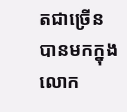តជាច្រើនបានមកក្នុងលោក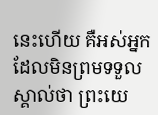នេះហើយ គឺអស់អ្នកដែលមិនព្រមទទួលស្គាល់ថា ព្រះយេ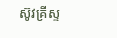ស៊ូវគ្រីស្ទ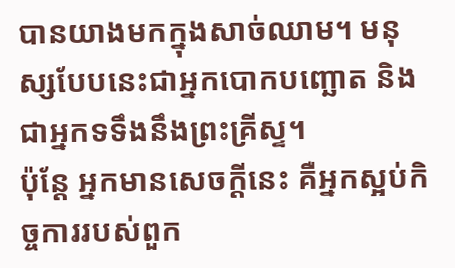បានយាងមកក្នុងសាច់ឈាម។ មនុស្សបែបនេះជាអ្នកបោកបញ្ឆោត និងជាអ្នកទទឹងនឹងព្រះគ្រីស្ទ។
ប៉ុន្តែ អ្នកមានសេចក្ដីនេះ គឺអ្នកស្អប់កិច្ចការរបស់ពួក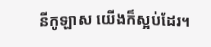នីកូឡាស យើងក៏ស្អប់ដែរ។